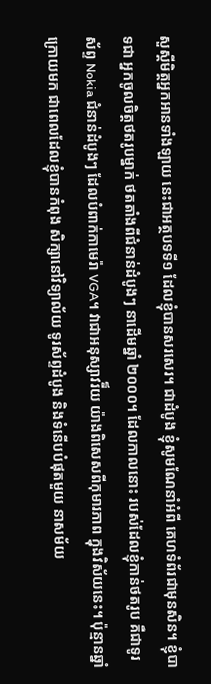សួស្តីមិត្តអ្នកអានទាំងឡាយ នេះជាអត្ថបទទី១ ដែលខ្ញុំបានសរសេរ។ ជាដំបូង ខ្ញុំសូមណែនាំអំពី គេហទំព័រជាមុនសិន។ ខ្ញុំបាទជា អ្នកចូលចិត្តថតរូបម្នាក់ ថតតាំងពីជំនាន់ដំបូងៗ នាដើមឆ្នាំ ២០០០។ ដែលកាលនោះ របស់ដែលខ្ញុំកាន់ថតរូប គឺជាទូរស័ព្ទ Nokia ជំនាន់ដំបូងៗ ដែលបំពាក់កាមេរ៉ា VGA។ វាជាអនុស្សាវរី៏យ យ៉ាងពិសេសពីកុមារភាព ក្នុងវិស័យនេះ។ ប៉ុន្មានឆ្នាំក្រោយមក ជាពេលដែលខ្ញុំបានកំពុង សិក្សានៅវិទ្យាល័យ ទូរស័ព្ទដំបូង និងទំនើបបំផុតមួយ នាសម័យ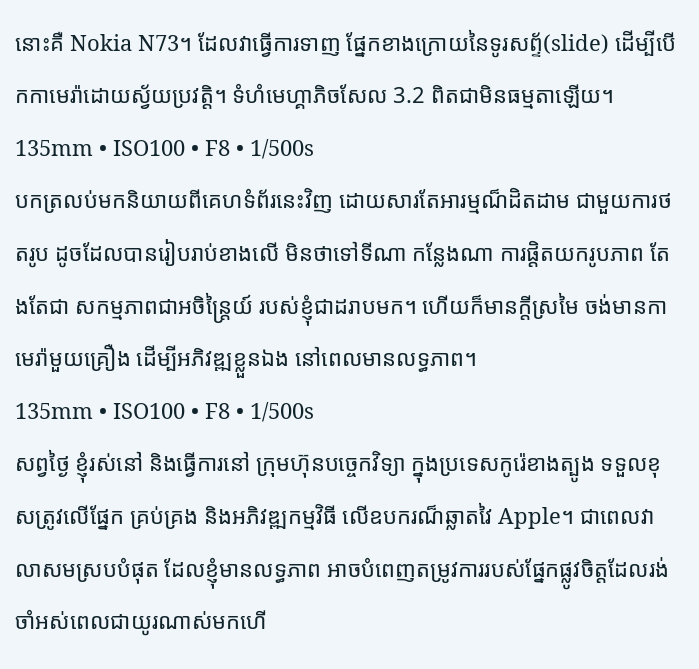នោះគឺ Nokia N73។ ដែលវាធ្វើការទាញ ផ្នែកខាងក្រោយនៃទូរសព័្ទ(slide) ដើម្បីបើកកាមេរ៉ាដោយស្វ័យប្រវត្តិ។ ទំហំមេហ្គាភិចសែល 3.2 ពិតជាមិនធម្មតាឡើយ។
135mm • ISO100 • F8 • 1/500s
បកត្រលប់មកនិយាយពីគេហទំព័រនេះវិញ ដោយសារតែអារម្មណ៏ដិតដាម ជាមួយការថតរូប ដូចដែលបានរៀបរាប់ខាងលើ មិនថាទៅទីណា កន្លែងណា ការផ្តិតយករូបភាព តែងតែជា សកម្មភាពជាអចិន្ត្រៃយ៍ របស់ខ្ញុំជាដរាបមក។ ហើយក៏មានក្តីស្រមៃ ចង់មានកាមេរ៉ាមួយគ្រឿង ដើម្បីអភិវឌ្ឍខ្លួនឯង នៅពេលមានលទ្ធភាព។
135mm • ISO100 • F8 • 1/500s
សព្វថ្ងៃ ខ្ញុំរស់នៅ និងធ្វើការនៅ ក្រុមហ៊ុនបច្ចេកវិទ្យា ក្នុងប្រទេសកូរ៉េខាងត្បូង ទទួលខុសត្រូវលើផ្នែក គ្រប់គ្រង និងអភិវឌ្ឍកម្មវិធី លើឧបករណ៏ឆ្លាតវៃ Apple។ ជាពេលវាលាសមស្របបំផុត ដែលខ្ញុំមានលទ្ធភាព អាចបំពេញតម្រូវការរបស់ផ្នែកផ្លូវចិត្តដែលរង់ចាំអស់ពេលជាយូរណាស់មកហើ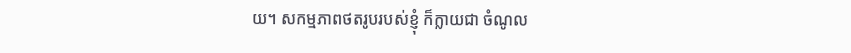យ។ សកម្មភាពថតរូបរបស់ខ្ញុំ ក៏ក្លាយជា ចំណូល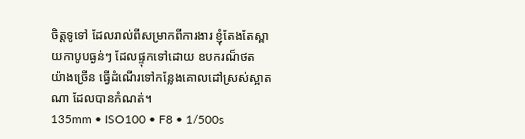ចិត្តទូទៅ ដែលរាល់ពីសម្រាកពីការងារ ខ្ញុំតែងតែស្ពាយកាបូបធ្ងន់ៗ ដែលផ្ទុកទៅដោយ ឧបករណ៏ថត យ៉ាងច្រើន ធ្វើដំណើរទៅកន្លែងគោលដៅស្រស់ស្អាតណា ដែលបានកំណត់។
135mm • ISO100 • F8 • 1/500s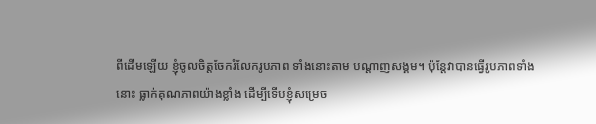ពីដើមឡើយ ខ្ញុំចូលចិត្តចែករំលែករូបភាព ទាំងនោះតាម បណ្តាញសង្គម។ ប៉ុន្តែវាបានធ្វើរូបភាពទាំងនោះ ធ្លាក់គុណភាពយ៉ាងខ្លាំង ដើម្បីទើបខ្ញុំសម្រេច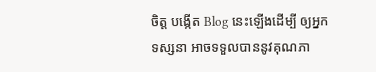ចិត្ត បង្កើត Blog នេះឡើងដើម្បី ឲ្យអ្នកទស្សនា អាចទទួលបាននូវគុណភា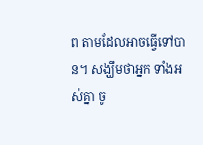ព តាមដែលអាចធ្វើទៅបាន។ សង្ឃឹមថាអ្នក ទាំងអស់គ្នា ចូ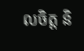លចិត្ត និ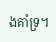ងគាំទ្រ។